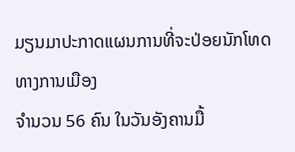ມຽນມາປະກາດແຜນການທີ່ຈະປ່ອຍນັກໂທດທາງການເມືອງ
ຈໍານວນ 56 ຄົນ ໃນວັນອັງຄານມື້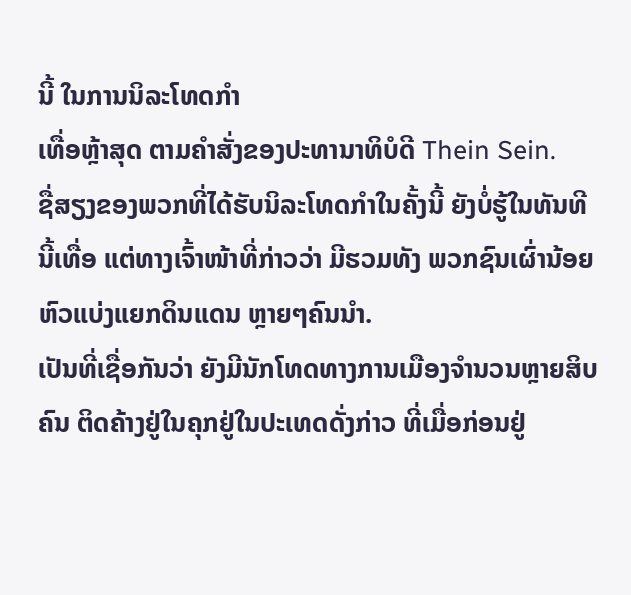ນີ້ ໃນການນິລະໂທດກໍາ
ເທື່ອຫຼ້າສຸດ ຕາມຄໍາສັ່ງຂອງປະທານາທິບໍດີ Thein Sein.
ຊື່ສຽງຂອງພວກທີ່ໄດ້ຮັບນິລະໂທດກໍາໃນຄັ້ງນີ້ ຍັງບໍ່ຮູ້ໃນທັນທີ
ນີ້ເທື່ອ ແຕ່ທາງເຈົ້າໜ້າທີ່ກ່າວວ່າ ມີຮວມທັງ ພວກຊົນເຜົ່ານ້ອຍ
ຫົວແບ່ງແຍກດິນແດນ ຫຼາຍໆຄົນນໍາ.
ເປັນທີ່ເຊື່ອກັນວ່າ ຍັງມີນັກໂທດທາງການເມືອງຈໍານວນຫຼາຍສິບ
ຄົນ ຕິດຄ້າງຢູ່ໃນຄຸກຢູ່ໃນປະເທດດັ່ງກ່າວ ທີ່ເມື່ອກ່ອນຢູ່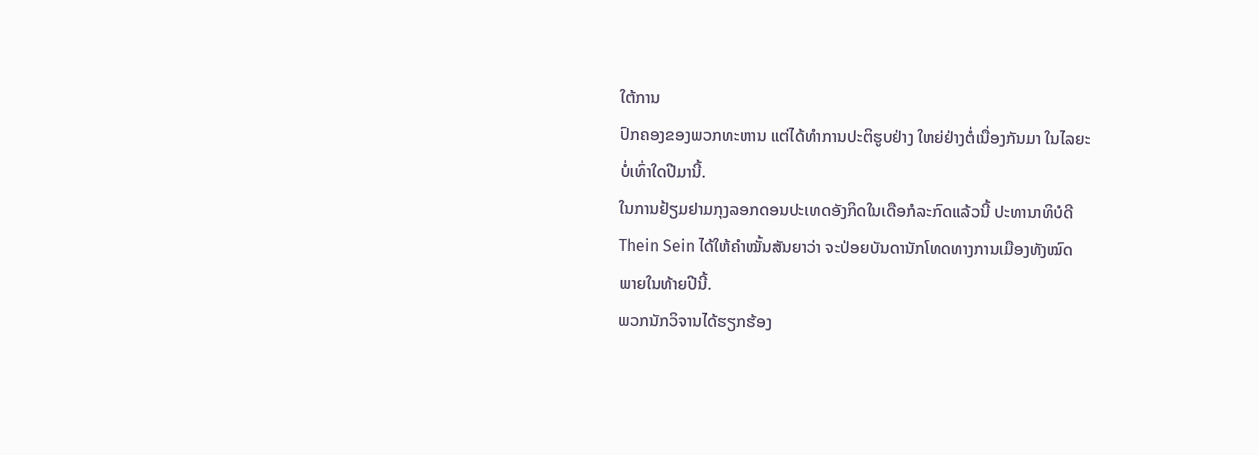ໃຕ້ການ
ປົກຄອງຂອງພວກທະຫານ ແຕ່ໄດ້ທໍາການປະຕິຮູບຢ່າງ ໃຫຍ່ຢ່າງຕໍ່ເນື່ອງກັນມາ ໃນໄລຍະ
ບໍ່ເທົ່າໃດປີມານີ້.
ໃນການຢ້ຽມຢາມກຸງລອກດອນປະເທດອັງກິດໃນເດືອກໍລະກົດແລ້ວນີ້ ປະທານາທິບໍດີ
Thein Sein ໄດ້ໃຫ້ຄໍາໝັ້ນສັນຍາວ່າ ຈະປ່ອຍບັນດານັກໂທດທາງການເມືອງທັງໝົດ
ພາຍໃນທ້າຍປີນີ້.
ພວກນັກວິຈານໄດ້ຮຽກຮ້ອງ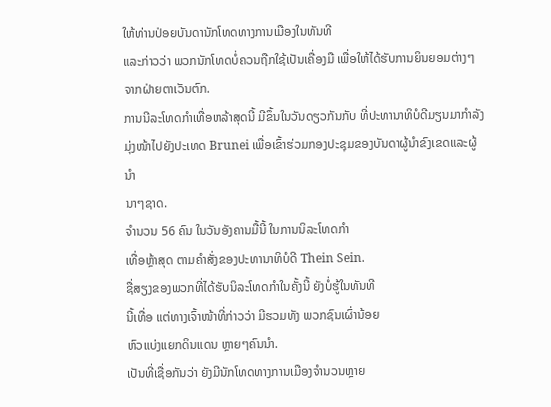ໃຫ້ທ່ານປ່ອຍບັນດານັກໂທດທາງການເມືອງໃນທັນທີ
ແລະກ່າວວ່າ ພວກນັກໂທດບໍ່ຄວນຖືກໃຊ້ເປັນເຄື່ອງມື ເພື່ອໃຫ້ໄດ້ຮັບການຍິນຍອມຕ່າງໆ
ຈາກຝ່າຍຕາເວັນຕົກ.
ການນີລະໂທດກໍາເທື່ອຫລ້າສຸດນີ້ ມີຂຶ້ນໃນວັນດຽວກັນກັບ ທີ່ປະທານາທິບໍດີມຽນມາກໍາລັງ
ມຸ່ງໜ້າໄປຍັງປະເທດ Brunei ເພື່ອເຂົ້າຮ່ວມກອງປະຊຸມຂອງບັນດາຜູ້ນໍາຂົງເຂດແລະຜູ້ນໍາ
ນາໆຊາດ.
ຈໍານວນ 56 ຄົນ ໃນວັນອັງຄານມື້ນີ້ ໃນການນິລະໂທດກໍາ
ເທື່ອຫຼ້າສຸດ ຕາມຄໍາສັ່ງຂອງປະທານາທິບໍດີ Thein Sein.
ຊື່ສຽງຂອງພວກທີ່ໄດ້ຮັບນິລະໂທດກໍາໃນຄັ້ງນີ້ ຍັງບໍ່ຮູ້ໃນທັນທີ
ນີ້ເທື່ອ ແຕ່ທາງເຈົ້າໜ້າທີ່ກ່າວວ່າ ມີຮວມທັງ ພວກຊົນເຜົ່ານ້ອຍ
ຫົວແບ່ງແຍກດິນແດນ ຫຼາຍໆຄົນນໍາ.
ເປັນທີ່ເຊື່ອກັນວ່າ ຍັງມີນັກໂທດທາງການເມືອງຈໍານວນຫຼາຍ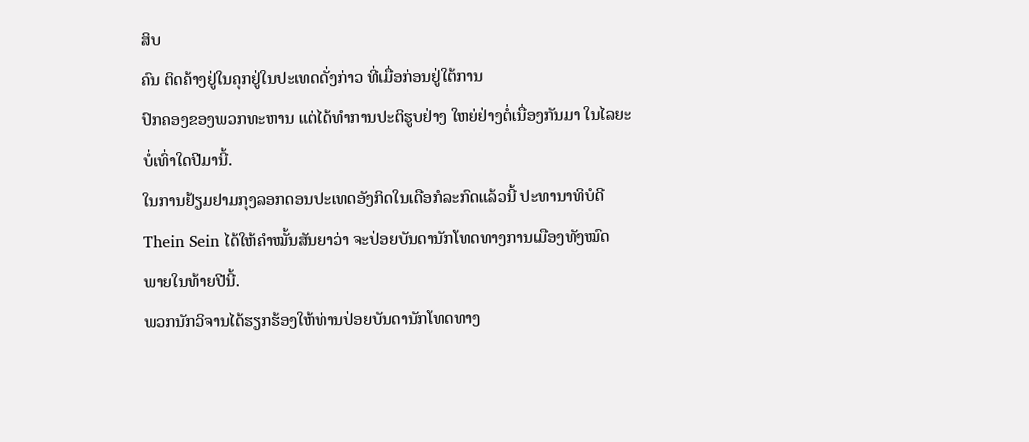ສິບ
ຄົນ ຕິດຄ້າງຢູ່ໃນຄຸກຢູ່ໃນປະເທດດັ່ງກ່າວ ທີ່ເມື່ອກ່ອນຢູ່ໃຕ້ການ
ປົກຄອງຂອງພວກທະຫານ ແຕ່ໄດ້ທໍາການປະຕິຮູບຢ່າງ ໃຫຍ່ຢ່າງຕໍ່ເນື່ອງກັນມາ ໃນໄລຍະ
ບໍ່ເທົ່າໃດປີມານີ້.
ໃນການຢ້ຽມຢາມກຸງລອກດອນປະເທດອັງກິດໃນເດືອກໍລະກົດແລ້ວນີ້ ປະທານາທິບໍດີ
Thein Sein ໄດ້ໃຫ້ຄໍາໝັ້ນສັນຍາວ່າ ຈະປ່ອຍບັນດານັກໂທດທາງການເມືອງທັງໝົດ
ພາຍໃນທ້າຍປີນີ້.
ພວກນັກວິຈານໄດ້ຮຽກຮ້ອງໃຫ້ທ່ານປ່ອຍບັນດານັກໂທດທາງ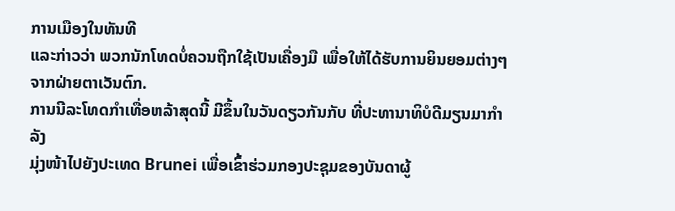ການເມືອງໃນທັນທີ
ແລະກ່າວວ່າ ພວກນັກໂທດບໍ່ຄວນຖືກໃຊ້ເປັນເຄື່ອງມື ເພື່ອໃຫ້ໄດ້ຮັບການຍິນຍອມຕ່າງໆ
ຈາກຝ່າຍຕາເວັນຕົກ.
ການນີລະໂທດກໍາເທື່ອຫລ້າສຸດນີ້ ມີຂຶ້ນໃນວັນດຽວກັນກັບ ທີ່ປະທານາທິບໍດີມຽນມາກໍາລັງ
ມຸ່ງໜ້າໄປຍັງປະເທດ Brunei ເພື່ອເຂົ້າຮ່ວມກອງປະຊຸມຂອງບັນດາຜູ້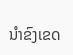ນໍາຂົງເຂດ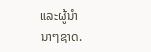ແລະຜູ້ນໍາ
ນາໆຊາດ.